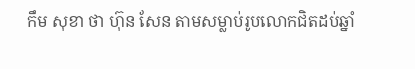កឹម សុខា ថា ហ៊ុន សែន តាមសម្លាប់រូបលោកជិតដប់ឆ្នាំ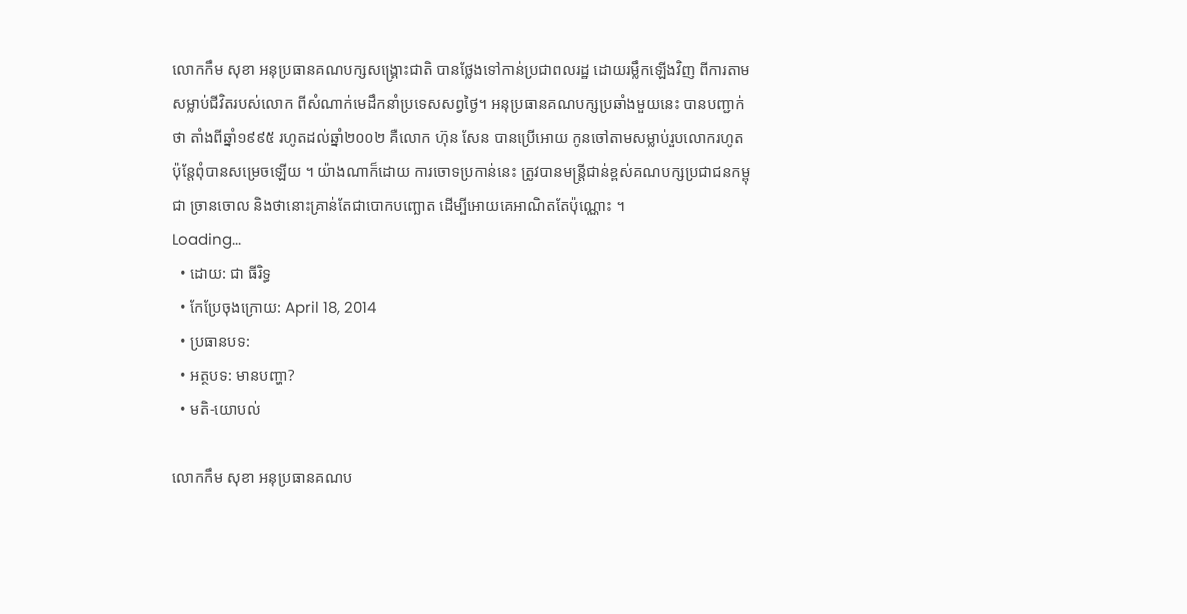លោកកឹម សុខា អនុប្រធានគណបក្សសង្គ្រោះជាតិ បានថ្លែងទៅកាន់ប្រជាពលរដ្ឋ ដោយរម្លឹកឡើងវិញ ពីការតាមសម្លាប់ជីវិតរបស់លោក ពីសំណាក់មេដឹកនាំប្រទេសសព្វថ្ងៃ។ អនុប្រធានគណបក្សប្រឆាំងមួយនេះ បានបញ្ជាក់ថា តាំងពីឆ្នាំ១៩៩៥ រហូតដល់ឆ្នាំ២០០២ គឺលោក ហ៊ុន សែន បានប្រើអោយ កូនចៅតាមសម្លាប់រួបលោករហូត ប៉ុន្តែពុំបានសម្រេចឡើយ ។ យ៉ាងណាក៏ដោយ ការចោទប្រកាន់នេះ ត្រូវបានមន្ត្រីជាន់ខ្ពស់គណបក្សប្រជាជនកម្ពុជា ច្រានចោល និងថានោះគ្រាន់តែជាបោកបញ្ឆោត ដើម្បីអោយគេអាណិតតែប៉ុណ្ណោះ ។
Loading...
  • ដោយ: ជា ធីរិទ្ធ
  • កែប្រែចុងក្រោយ: April 18, 2014
  • ប្រធានបទ:
  • អត្ថបទ: មានបញ្ហា?
  • មតិ-យោបល់

លោកកឹម សុខា អនុប្រធានគណប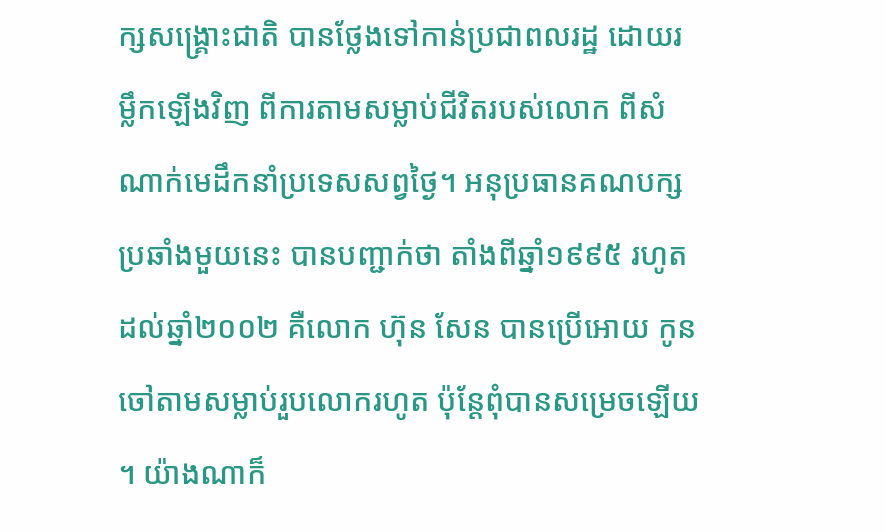ក្សសង្គ្រោះជាតិ បានថ្លែងទៅកាន់ប្រជាពលរដ្ឋ ដោយរម្លឹកឡើងវិញ ពីការតាមសម្លាប់ជីវិតរបស់លោក ពីសំណាក់មេដឹកនាំប្រទេសសព្វថ្ងៃ។ អនុប្រធានគណបក្សប្រឆាំងមួយនេះ បានបញ្ជាក់ថា តាំងពីឆ្នាំ១៩៩៥ រហូតដល់ឆ្នាំ២០០២ គឺលោក ហ៊ុន សែន បានប្រើអោយ កូនចៅតាមសម្លាប់រួបលោករហូត ប៉ុន្តែពុំបានសម្រេចឡើយ ។ យ៉ាងណាក៏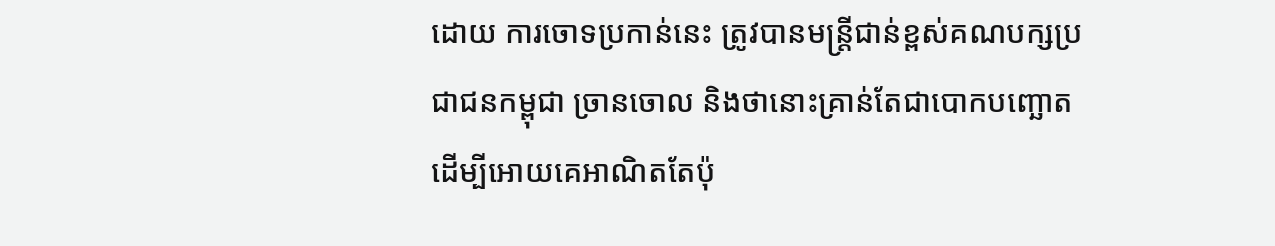ដោយ ការចោទប្រកាន់នេះ ត្រូវបានមន្ត្រីជាន់ខ្ពស់គណបក្សប្រជាជនកម្ពុជា ច្រានចោល និងថានោះគ្រាន់តែជាបោកបញ្ឆោត ដើម្បីអោយគេអាណិតតែប៉ុ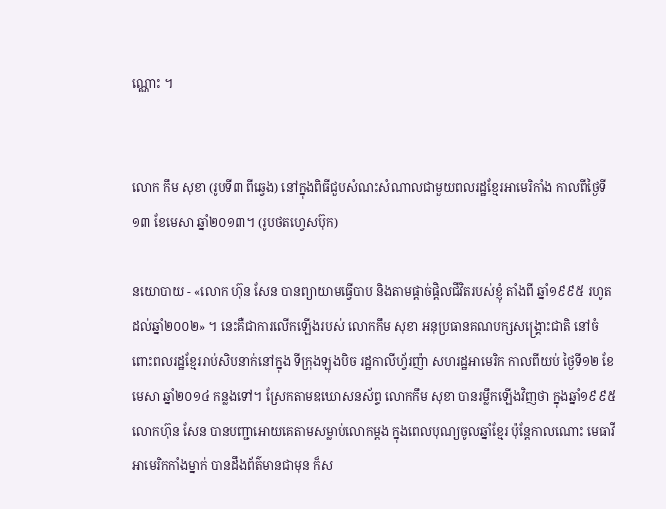ណ្ណោះ ។


លោក កឹម សុខា (រូបទី៣ ពីឆ្វេង) នៅក្នុងពិធីជួបសំណះសំណាលជាមួយពលរដ្ឋខ្មែរអាមេរិកាំង កាលពីថ្ងៃទី១៣ ខែមេសា ឆ្នាំ២០១៣។ (រូបថតហ្វេសប៊ុក)

នយោបាយ - «លោក ហ៊ុន សែន បានព្យាយាមធ្វើបាប និងតាមផ្តាច់ផ្តិលជីវិតរបស់ខ្ញុំ តាំងពី ឆ្នាំ១៩៩៥ រហូតដល់ឆ្នាំ២០០២» ។ នេះគឺជាការលើកឡើងរបស់ លោកកឹម សុខា អនុប្រធានគណបក្សសង្គ្រោះជាតិ នៅចំពោះពលរដ្ឋខ្មែររាប់សិបនាក់នៅក្នុង ទីក្រុងឡុងបិច រដ្ឋកាលីហ្វ័រញ៉ា សហរដ្ឋអាមេរិក កាលពីយប់ ថ្ងៃទី១២ ខែមេសា ឆ្នាំ២០១៤ កន្លងទៅ។ ស្រែកតាមឧឃោសនស័ព្ទ លោកកឹម សុខា បានរម្លឹកឡើងវិញថា ក្នុងឆ្នាំ១៩៩៥ លោកហ៊ុន សែន បានបញ្ជាអោយគេតាមសម្លាប់លោកម្តង ក្នុងពេលបុណ្យចូលឆ្នាំខ្មែរ ប៉ុន្តែកាលណោះ មេធាវីអាមេរិកកាំងម្នាក់ បានដឹងព័ត៌មានជាមុន ក៏ស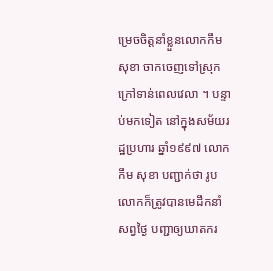ម្រេចចិត្តនាំខ្លួនលោកកឹម សុខា ចាកចេញទៅស្រុកក្រៅទាន់ពេលវេលា ។ បន្ទាប់មកទៀត នៅក្នុងសម័យរដ្ឋប្រហារ ឆ្នាំ១៩៩៧ លោកកឹម សុខា បញ្ជាក់ថា រូបលោកក៏ត្រូវបានមេដឹកនាំសព្វថ្ងៃ បញ្ជាឲ្យឃាតករ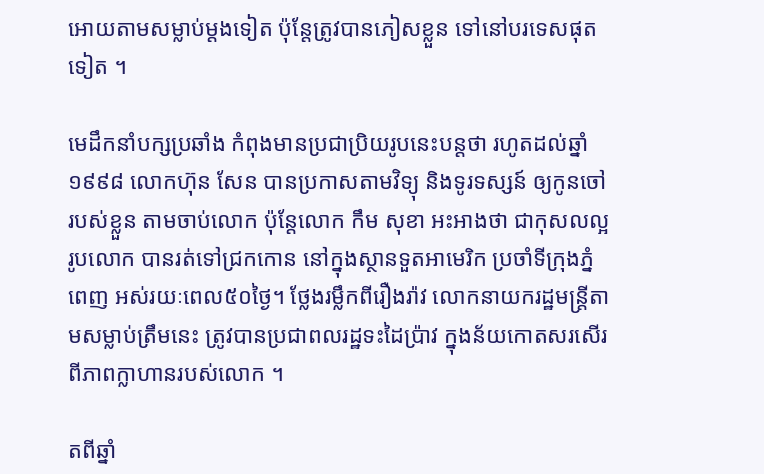អោយតាមសម្លាប់ម្តងទៀត ប៉ុន្តែត្រូវបានភៀសខ្លួន ទៅនៅបរទេសផុតទៀត ។

មេដឹកនាំបក្សប្រឆាំង កំពុងមានប្រជាប្រិយរូបនេះបន្តថា រហូតដល់ឆ្នាំ១៩៩៨ លោកហ៊ុន សែន បានប្រកាសតាមវិទ្យុ និងទូរទស្សន៍ ឲ្យកូនចៅរបស់ខ្លួន តាមចាប់លោក ប៉ុន្តែលោក កឹម សុខា អះអាងថា ជាកុសលល្អ រូបលោក បានរត់ទៅជ្រកកោន នៅក្នុងស្ថានទួតអាមេរិក ប្រចាំទីក្រុងភ្នំពេញ អស់រយៈពេល៥០ថ្ងៃ។ ថ្លែងរម្លឹកពីរឿងរ៉ាវ លោកនាយករដ្ឋមន្ត្រីតាមសម្លាប់ត្រឹមនេះ ត្រូវបានប្រជាពលរដ្ឋទះដៃប្រ៉ាវ ក្នុងន័យកោតសរសើរពីភាពក្លាហានរបស់លោក ។

តពីឆ្នាំ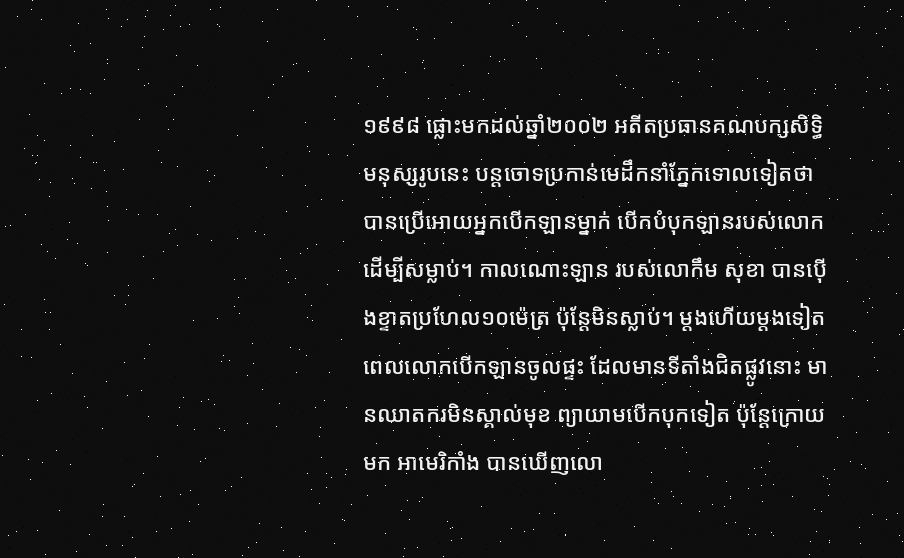១៩៩៨ ផ្លោះមកដល់ឆ្នាំ២០០២ អតីតប្រធានគណបក្សសិទ្ធិមនុស្សរូបនេះ បន្តចោទប្រកាន់មេដឹកនាំភ្នែកទោលទៀតថា បានប្រើអោយអ្នកបើកឡានម្នាក់ បើកបំបុកឡានរបស់លោកដើម្បីសម្លាប់។ កាលណោះឡាន របស់លោកឹម សុខា បានប៉ើងខ្ទាតប្រហែល១០ម៉េត្រ ប៉ុន្តែមិនស្លាប់។ ម្តងហើយម្តងទៀត ពេលលោកបើកឡានចូលផ្ទះ ដែលមានទីតាំងជិតផ្លូវនោះ មានឈាតករមិនស្គាល់មុខ ព្យាយាមបើកបុកទៀត ប៉ុន្តែក្រោយមក អាមេរិកាំង បានឃើញលោ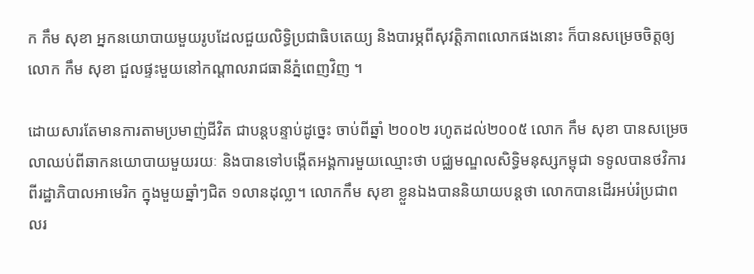ក កឹម សុខា អ្នកនយោបាយមួយរូបដែលជួយលិទ្ធិប្រជាធិបតេយ្យ និងបារម្ភពីសុវត្តិភាពលោកផងនោះ ក៏បានសម្រេចចិត្តឲ្យលោក កឹម សុខា ជួលផ្ទះមួយនៅកណ្តាលរាជធានីភ្នំពេញវិញ ។

ដោយសារតែមានការតាមប្រមាញ់ជីវិត ជាបន្តបន្ទាប់ដូច្នេះ ចាប់ពីឆ្នាំ ២០០២ រហូតដល់២០០៥ លោក កឹម សុខា បានសម្រេចលាឈប់ពីឆាកនយោបាយមួយរយៈ និងបានទៅបង្កើតអង្គការមួយឈ្មោះថា បជ្ឈមណ្ឌលសិទ្ធិមនុស្សកម្ពុជា ទទូលបានថវិការពីរដ្ឋាភិបាលអាមេរិក ក្នុងមួយឆ្នាំៗជិត ១លានដុល្លា។ លោកកឹម សុខា ខ្លួនឯងបាននិយាយបន្តថា លោកបានដើរអប់រំប្រជាពលរ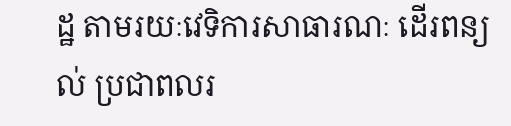ដ្ឋ តាមរយៈវេទិការសាធារណៈ ដើរពន្យល់ ប្រជាពលរ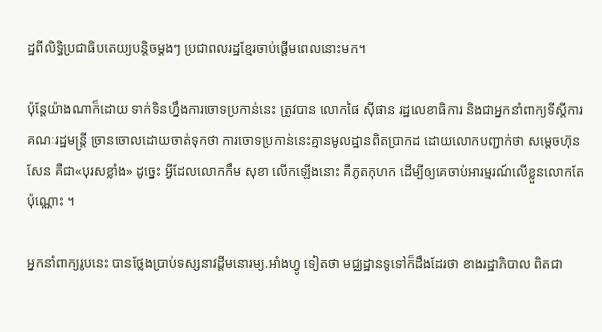ដ្ឋពីលិទ្ធិប្រជាធិបតេយ្យបន្តិចម្តងៗ ប្រជាពលរដ្ឋខ្មែរចាប់ផ្តើមពេលនោះមក។

ប៉ុន្តែយ៉ាងណាក៏ដោយ ទាក់ទិនហ្នឹងការចោទប្រកាន់នេះ ត្រូវបាន លោកផៃ ស៊ីផាន រដ្ឋលេខាធិការ និងជាអ្នកនាំពាក្យទីស្តីការគណៈរដ្ឋមន្ត្រី ច្រានចោលដោយចាត់ទុកថា ការចោទប្រកាន់នេះគ្មានមូលដ្ឋានពិតប្រាកដ ដោយលោកបញ្ជាក់ថា សម្តេចហ៊ុន សែន គឺជា«បុរសខ្លាំង» ដូច្នេះ អ្វីដែលលោកកឹម សុខា លើកឡើងនោះ គឺភូតកុហក ដើម្បីឲ្យគេចាប់អារម្មរណ៍លើខ្លួនលោកតែប៉ុណ្ណោះ ។

អ្នកនាំពាក្យរូបនេះ បានថ្លែងប្រាប់ទស្សនាវដ្តីមនោរម្យ.អាំងហ្វូ ទៀតថា មជ្ឈដ្ឋានទូទៅក៏ដឹងដែរថា ខាងរដ្ឋាភិបាល ពិតជា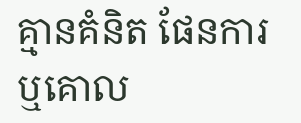គ្មានគំនិត ផែនការ ឬគោល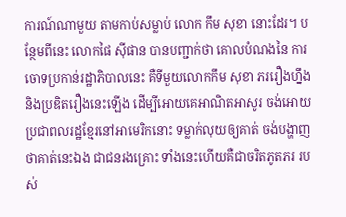ការណ៍ណាមួយ តាមកាប់សម្លាប់ លោក កឹម សុខា នោះដែរ។ បន្ថែមពីនេះ លោកផៃ ស៊ីផាន បានបញ្ជាក់ថា គោលបំណងនៃ ការចោទប្រកាន់រដ្ឋាភិបាលនេះ គឺទីមួយលោកកឹម សុខា ភររឿងហ្នឹង និងប្រឌិតរឿងនេះឡើង ដើម្បីអោយគេអាណិតអាសូរ ចង់អោយប្រជាពលរដ្ឋខ្មែរនៅអាមេរិកនោះ ទម្លាក់លុយឲ្យគាត់ ចង់បង្ហាញ ថាគាត់នេះឯង ជាជនរងគ្រោះ ទាំងនេះហើយគឺជាចរិតភូតភរ របស់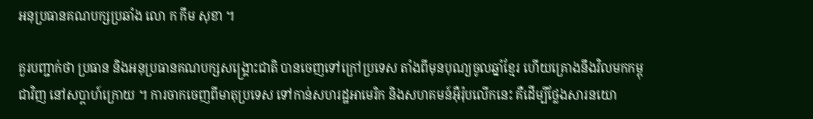អនុប្រធានគណបក្សប្រឆាំង លោ ក កឹម សុខា ។

គួរបញ្ជាក់ថា ប្រធាន និងអនុប្រធានគណបក្សសង្គ្រោះជាតិ បានចេញទៅក្រៅប្រទេស តាំងពីមុនបុណ្យចូលឆ្នាំខ្មែរ ហើយគ្រោងនឹងវិលមកកម្ពុជាវិញ នៅសប្តាហ៍ក្រោយ ។ ការចាកចេញពីមាតុប្រទេស ទៅកាន់សហរដ្ឋអាមេរិក និងសហគមន៍អ៊ឺរ៉ុបលើកនេះ គឺដើម្បីថ្លែងសារនយោ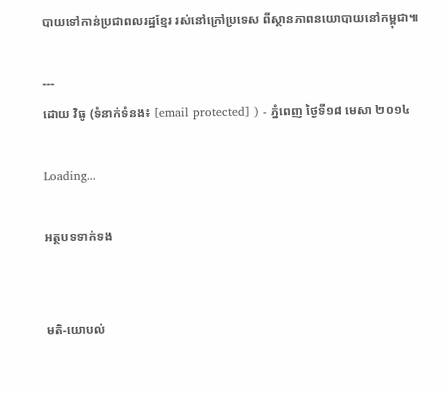បាយទៅកាន់ប្រជាពលរដ្ឋខ្មែរ រស់នៅក្រៅប្រទេស ពីស្ថានភាពនយោបាយនៅកម្ពុជា៕

---
ដោយ វិធូ (ទំនាក់ទំនង៖ [email protected] ) - ភ្នំពេញ ថ្ងៃទី១៨ មេសា ២០១៤

Loading...

អត្ថបទទាក់ទង


មតិ-យោបល់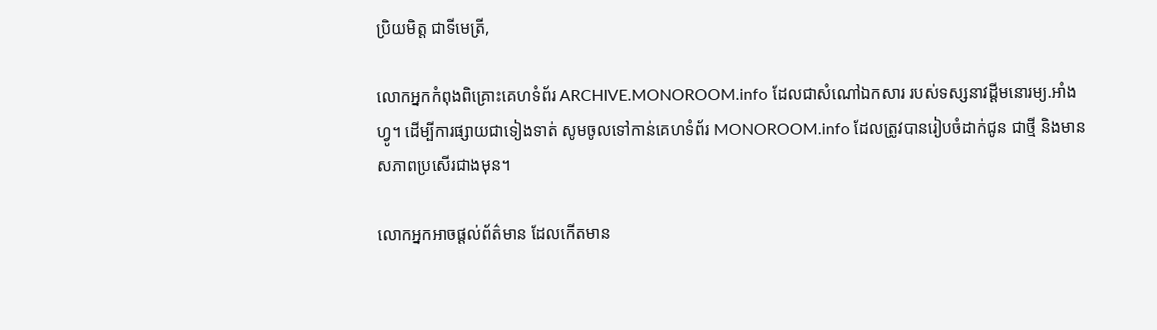ប្រិយមិត្ត ជាទីមេត្រី,

លោកអ្នកកំពុងពិគ្រោះគេហទំព័រ ARCHIVE.MONOROOM.info ដែលជាសំណៅឯកសារ របស់ទស្សនាវដ្ដីមនោរម្យ.អាំងហ្វូ។ ដើម្បីការផ្សាយជាទៀងទាត់ សូមចូលទៅកាន់គេហទំព័រ MONOROOM.info ដែលត្រូវបានរៀបចំដាក់ជូន ជាថ្មី និងមានសភាពប្រសើរជាងមុន។

លោកអ្នកអាចផ្ដល់ព័ត៌មាន ដែលកើតមាន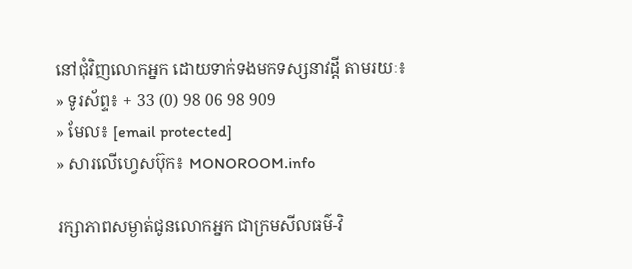នៅជុំវិញលោកអ្នក ដោយទាក់ទងមកទស្សនាវដ្ដី តាមរយៈ៖
» ទូរស័ព្ទ៖ + 33 (0) 98 06 98 909
» មែល៖ [email protected]
» សារលើហ្វេសប៊ុក៖ MONOROOM.info

រក្សាភាពសម្ងាត់ជូនលោកអ្នក ជាក្រមសីលធម៌-វិ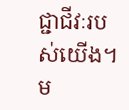ជ្ជាជីវៈរបស់យើង។ ម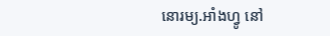នោរម្យ.អាំងហ្វូ នៅ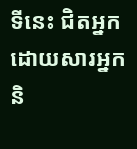ទីនេះ ជិតអ្នក ដោយសារអ្នក និ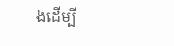ងដើម្បី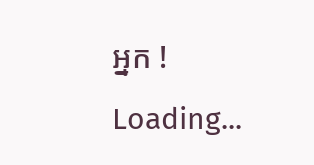អ្នក !
Loading...